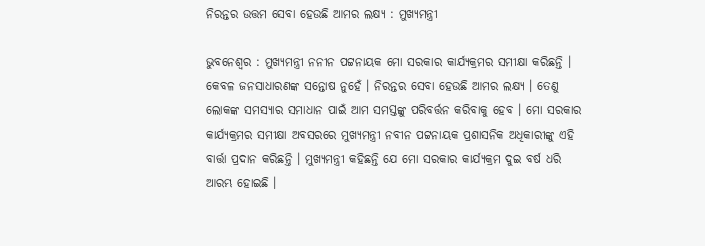ନିରନ୍ତର ଉତ୍ତମ ସେବା ହେଉଛି ଆମର ଲକ୍ଷ୍ୟ : ମୁଖ୍ୟମନ୍ତ୍ରୀ

ଭୁବନେଶ୍ୱର : ମୁଖ୍ୟମନ୍ତ୍ରୀ ନନୀନ ପଟ୍ଟନାୟକ ମୋ ସରକାର କାର୍ଯ୍ୟକ୍ରମର ସମୀକ୍ଷା କରିଛନ୍ତି । କେବଳ ଜନସାଧାରଣଙ୍କ ସନ୍ତୋଷ ନୁହେଁ । ନିରନ୍ତର ସେବା ହେଉଛି ଆମର ଲକ୍ଷ୍ୟ । ତେଣୁ ଲୋକଙ୍କ ସମସ୍ୟାର ସମାଧାନ ପାଇଁ ଆମ ସମସ୍ତଙ୍କୁ ପରିବର୍ତ୍ତନ କରିବାକୁ ହେବ । ମୋ ସରକାର କାର୍ଯ୍ୟକ୍ରମର ସମୀକ୍ଷା ଅବସରରେ ମୁଖ୍ୟମନ୍ତ୍ରୀ ନବୀନ ପଟ୍ଟନାୟକ ପ୍ରଶାସନିକ ଅଧିକାରୀଙ୍କୁ ଏହି ବାର୍ତ୍ତା ପ୍ରଦାନ କରିଛନ୍ତି । ମୁଖ୍ୟମନ୍ତ୍ରୀ କହିଛନ୍ତି ଯେ ମୋ ସରକାର କାର୍ଯ୍ୟକ୍ରମ ଦୁଇ ବର୍ଷ ଧରି ଆରମ୍ଭ ହୋଇଛି ।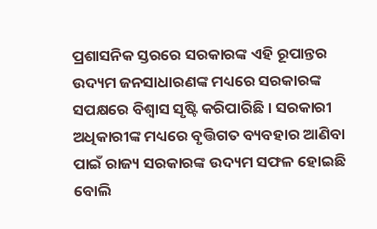ପ୍ରଶାସନିକ ସ୍ତରରେ ସରକାରଙ୍କ ଏହି ରୂପାନ୍ତର ଉଦ୍ୟମ ଜନସାଧାରଣଙ୍କ ମଧ୍ୟରେ ସରକାରଙ୍କ ସପକ୍ଷରେ ବିଶ୍ୱାସ ସୃଷ୍ଟି କରିପାରିଛି । ସରକାରୀ ଅଧିକାରୀଙ୍କ ମଧ୍ୟରେ ବୃତ୍ତିଗତ ବ୍ୟବହାର ଆଣିବା ପାଇଁ ରାଜ୍ୟ ସରକାରଙ୍କ ଉଦ୍ୟମ ସଫଳ ହୋଇଛି ବୋଲି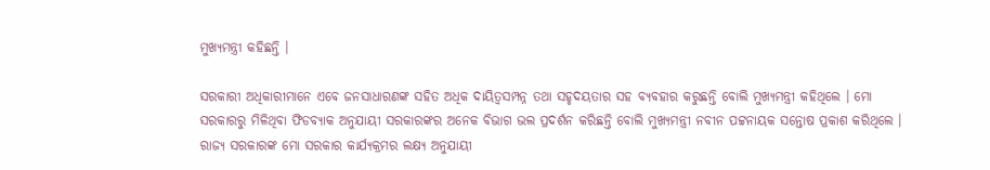ମୁଖ୍ୟମନ୍ତ୍ରୀ କହିଛନ୍ତି ।

ସରକାରୀ ଅଧିକାରୀମାନେ ଏବେ ଜନସାଧାରଣଙ୍କ ସହିତ ଅଧିକ ଦାୟିତ୍ୱସମ୍ପନ୍ନ ତଥା ସହୃଦୟତାର ସହ ବ୍ୟବହାର କରୁଛନ୍ତି ବୋଲି ମୁଖ୍ୟମନ୍ତ୍ରୀ କହିଥିଲେ । ମୋ ସରକାରରୁ ମିଳିଥିବା ଫିଡବ୍ୟାକ ଅନୁଯାୟୀ ସରକାରଙ୍କର ଅନେକ ବିଭାଗ ଭଲ ପ୍ରଦର୍ଶନ କରିଛନ୍ତି ବୋଲି ମୁଖ୍ୟମନ୍ତ୍ରୀ ନବୀନ ପଟ୍ଟନାୟକ ସନ୍ତୋଷ ପ୍ରକାଶ କରିଥିଲେ । ରାଜ୍ୟ ସରକାରଙ୍କ ମୋ ସରକାର କାର୍ଯ୍ୟକ୍ରମର ଲକ୍ଷ୍ୟ ଅନୁଯାୟୀ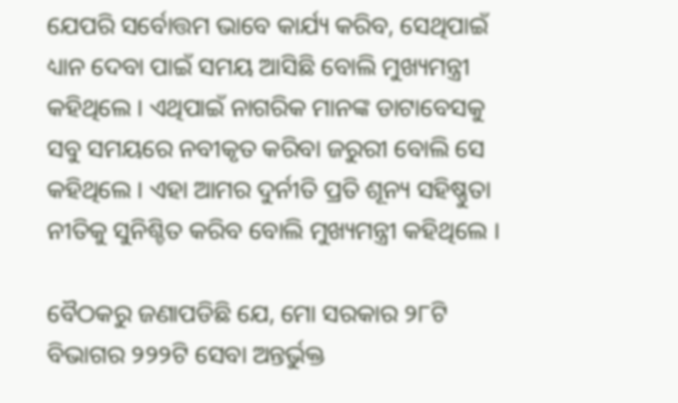ଯେପରି ସର୍ବୋତ୍ତମ ଭାବେ କାର୍ଯ୍ୟ କରିବ, ସେଥିପାଇଁ ଧ୍ୟାନ ଦେବା ପାଇଁ ସମୟ ଆସିଛି ବୋଲି ମୁଖ୍ୟମନ୍ତ୍ରୀ କହିଥିଲେ । ଏଥିପାଇଁ ନାଗରିକ ମାନଙ୍କ ଡାଟାବେସକୁ ସବୁ ସମୟରେ ନବୀକୃତ କରିବା ଜରୁରୀ ବୋଲି ସେ କହିଥିଲେ । ଏହା ଆମର ଦୁର୍ନୀତି ପ୍ରତି ଶୂନ୍ୟ ସହିଷ୍ଣୁତା ନୀତିକୁ ସୁନିଶ୍ଚିତ କରିବ ବୋଲି ମୁଖ୍ୟମନ୍ତ୍ରୀ କହିଥିଲେ ।

ବୈଠକରୁ ଜଣାପଡିଛି ଯେ, ମୋ ସରକାର ୨୮ଟି ବିଭାଗର ୨୨୨ଟି ସେବା ଅନ୍ତର୍ଭୁକ୍ତ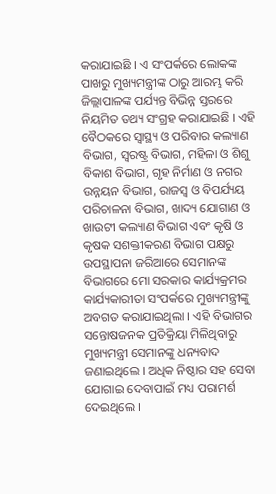କରାଯାଇଛି । ଏ ସଂପର୍କରେ ଲୋକଙ୍କ ପାଖରୁ ମୁଖ୍ୟମନ୍ତ୍ରୀଙ୍କ ଠାରୁ ଆରମ୍ଭ କରି ଜିଲ୍ଲାପାଳଙ୍କ ପର୍ଯ୍ୟନ୍ତ ବିଭିନ୍ନ ସ୍ତରରେ ନିୟମିତ ତଥ୍ୟ ସଂଗ୍ରହ କରାଯାଇଛି । ଏହି ବୈଠକରେ ସ୍ୱାସ୍ଥ୍ୟ ଓ ପରିବାର କଲ୍ୟାଣ ବିଭାଗ, ସ୍ୱରଷ୍ଟ୍ର ବିଭାଗ, ମହିଳା ଓ ଶିଶୁ ବିକାଶ ବିଭାଗ, ଗୃହ ନିର୍ମାଣ ଓ ନଗର ଉନ୍ନୟନ ବିଭାଗ, ରାଜସ୍ୱ ଓ ବିପର୍ଯ୍ୟୟ ପରିଚାଳନା ବିଭାଗ, ଖାଦ୍ୟ ଯୋଗାଣ ଓ ଖାଉଟୀ କଲ୍ୟାଣ ବିଭାଗ ଏବଂ କୃଷି ଓ କୃଷକ ସଶକ୍ତୀକରଣ ବିଭାଗ ପକ୍ଷରୁ ଉପସ୍ଥାପନା ଜରିଆରେ ସେମାନଙ୍କ ବିଭାଗରେ ମୋ ସରକାର କାର୍ଯ୍ୟକ୍ରମର କାର୍ଯ୍ୟକାରୀତା ସଂପର୍କରେ ମୁଖ୍ୟମନ୍ତ୍ରୀଙ୍କୁ ଅବଗତ କରାଯାଇଥିଲା । ଏହି ବିଭାଗର ସନ୍ତୋଷଜନକ ପ୍ରତିକ୍ରିୟା ମିଳିଥିବାରୁ ମୁଖ୍ୟମନ୍ତ୍ରୀ ସେମାନଙ୍କୁ ଧନ୍ୟବାଦ ଜଣାଇଥିଲେ । ଅଧିକ ନିଷ୍ଠାର ସହ ସେବା ଯୋଗାଇ ଦେବାପାଇଁ ମଧ୍ୟ ପରାମର୍ଶ ଦେଇଥିଲେ ।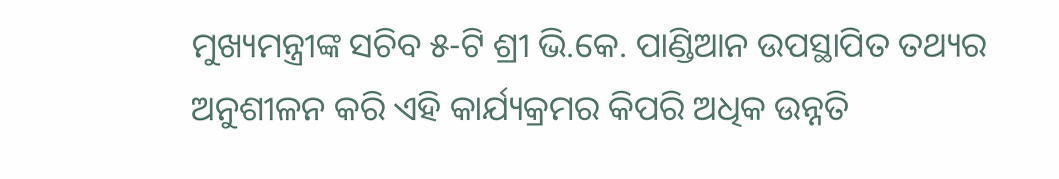ମୁଖ୍ୟମନ୍ତ୍ରୀଙ୍କ ସଚିବ ୫-ଟି ଶ୍ରୀ ଭି.କେ. ପାଣ୍ଡିଆନ ଉପସ୍ଥାପିତ ତଥ୍ୟର ଅନୁଶୀଳନ କରି ଏହି କାର୍ଯ୍ୟକ୍ରମର କିପରି ଅଧିକ ଉନ୍ନତି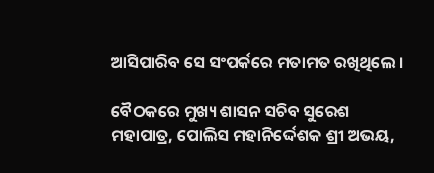ଆସିପାରିବ ସେ ସଂପର୍କରେ ମତାମତ ରଖିଥିଲେ ।

ବୈଠକରେ ମୁଖ୍ୟ ଶାସନ ସଚିବ ସୁରେଶ ମହାପାତ୍ର, ପୋଲିସ ମହାନିର୍ଦ୍ଦେଶକ ଶ୍ରୀ ଅଭୟ,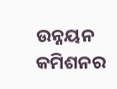ଉନ୍ନୟନ କମିଶନର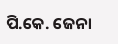ପି.କେ. ଜେନା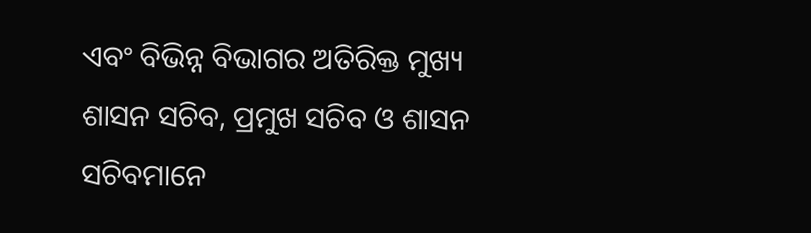ଏବଂ ବିଭିନ୍ନ ବିଭାଗର ଅତିରିକ୍ତ ମୁଖ୍ୟ ଶାସନ ସଚିବ, ପ୍ରମୁଖ ସଚିବ ଓ ଶାସନ ସଚିବମାନେ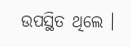ଉପସ୍ଥିତ ଥିଲେ ।